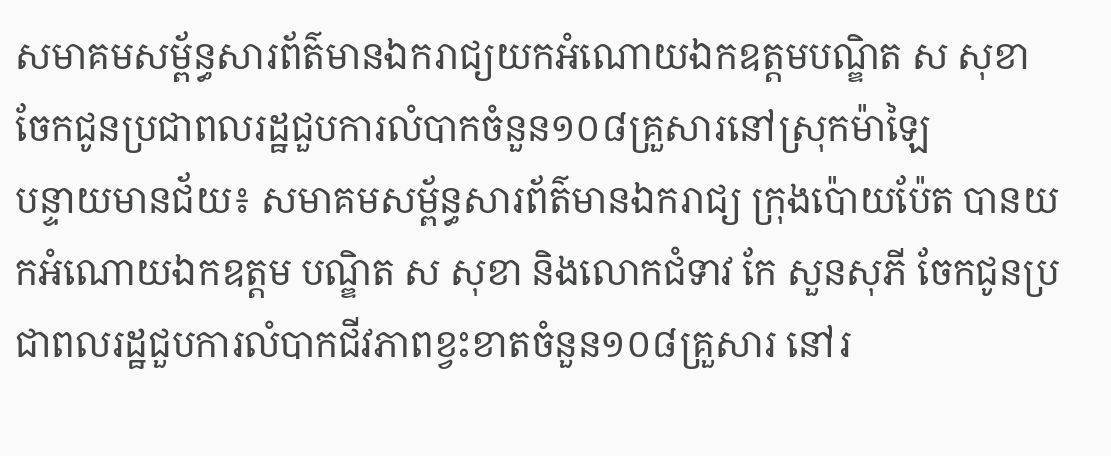សមាគមសម្ព័ន្ធសារព័ត៌មានឯករាជ្យយកអំណោយឯកឧត្តមបណ្ឌិត ស សុខា ចែកជូនប្រជាពលរដ្ឋជួបការលំបាកចំនួន១០៨គ្រួសារនៅស្រុកម៉ាឡៃ
បន្ទាយមានជ័យ៖ សមាគមសម្ព័ន្ធសារព័ត៌មានឯករាជ្យ ក្រុងប៉ោយប៉ែត បានយកអំណោយឯកឧត្តម បណ្ឌិត ស សុខា និងលោកជំទាវ កែ សួនសុភី ចែកជូនប្រជាពលរដ្ឋជួបការលំបាកជីវភាពខ្វះខាតចំនួន១០៨គ្រួសារ នៅរ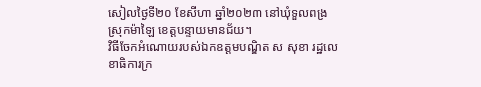សៀលថ្ងៃទី២០ ខែសីហា ឆ្នាំ២០២៣ នៅឃុំទួលពង្រ ស្រុកម៉ាឡៃ ខេត្តបន្ទាយមានជ័យ។
វិធីចែកអំណោយរបស់ឯកឧត្តមបណ្ឌិត ស សុខា រដ្ឋលេខាធិការក្រ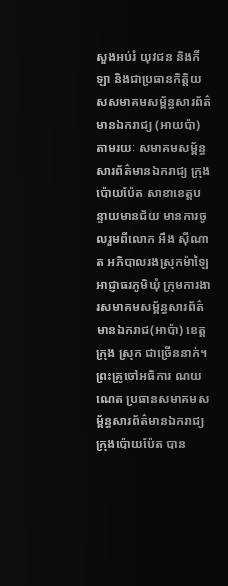សួងអប់រំ យុវជន និងកីឡា និងជាប្រធានកិត្តិយសសមាគមសម្ព័ន្ធសារព័ត៌មានឯករាជ្យ (អាយប៉ា) តាមរយៈ សមាគមសម្ព័ន្ធសារព័ត៌មានឯករាជ្យ ក្រុងប៉ោយប៉ែត សាខាខេត្តបន្ទាយមានជ័យ មានការចូលរួមពីលោក អឹង ស៊ីណាត អភិបាលរងស្រុកម៉ាឡៃអាជ្ញាធរភូមិឃុំ ក្រុមការងារសមាគមសម្ព័ន្ធសារព័ត៌មានឯករាជ(អាប៉ា) ខេត្ត ក្រុង ស្រុក ជាច្រើននាក់។
ព្រះគ្រូចៅអធិការ ណយ ណេត ប្រធានសមាគមសម្ព័ន្ធសារព័ត៌មានឯករាជ្យ ក្រុងប៉ោយប៉ែត បាន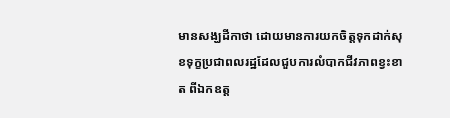មានសង្ឃដីកាថា ដោយមានការយកចិត្តទុកដាក់សុខទុក្ខប្រជាពលរដ្ឋដែលជួបការលំបាកជីវភាពខ្វះខាត ពីឯកឧត្ត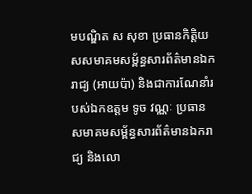មបណ្ឌិត ស សុខា ប្រធានកិត្តិយសសមាគមសម្ព័ន្ធសារព័ត៌មានឯករាជ្យ (អាយប៉ា) និងជាការណែនាំរបស់ឯកឧត្តម ទូច វណ្ណៈ ប្រធានសមាគមសម្ព័ន្ធសារព័ត៌មានឯករាជ្យ និងលោ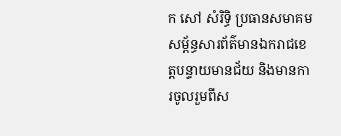ក សៅ សំរិទ្ធិ ប្រធានសមាគមសម្ព័ន្ធសារព័ត៌មានឯករាជខេត្តបន្ទាយមានជ័យ និងមានការចូលរួមពីស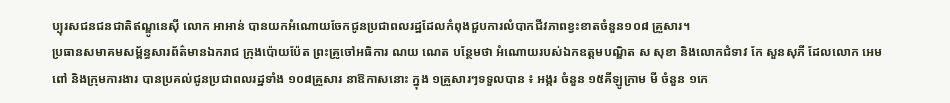ប្បុរសជនជនជាតិឥណ្ឌូនេស៊ី លោក អាអាន់ បានយកអំណោយចែកជូនប្រជាពលរដ្ឋដែលកំពុងជួបការលំបាកជីវភាពខ្វះខាតចំនួន១០៨ គ្រួសារ។
ប្រធានសមាគមសម្ព័ន្ធសារព័ត៌មានឯករាជ ក្រុងប៉ោយប៉ែត ព្រះគ្រូចៅអធិការ ណយ ណេត បន្ថែមថា អំណោយរបស់ឯកឧត្តមបណ្ឌិត ស សុខា និងលោកជំទាវ កែ សួនសុភី ដែលលោក អេម ពៅ និងក្រុមការងារ បានប្រគល់ជូនប្រជាពលរដ្ឋទាំង ១០៨គ្រួសារ នាឱកាសនោះ ក្នុង ១គ្រួសារៗទទួលបាន ៖ អង្ករ ចំនួន ១៥គីឡូក្រាម មី ចំនួន ១កេ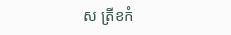ស ត្រីខកំ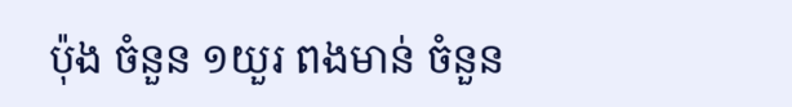ប៉ុង ចំនួន ១យួរ ពងមាន់ ចំនួន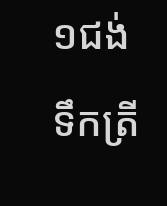១ជង់ ទឹកត្រី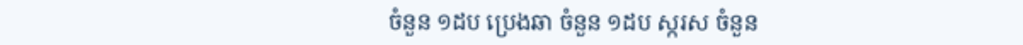ចំនួន ១ដប ប្រេងឆា ចំនួន ១ដប ស្ករស ចំនួន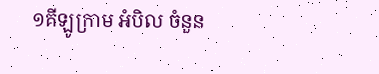១គីឡូក្រាម អំបិល ចំនួន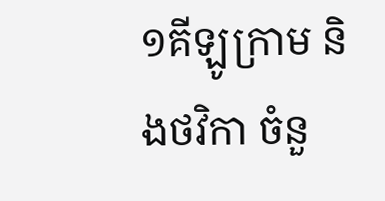១គីឡូក្រាម និងថវិកា ចំនួ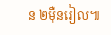ន ២ម៉ឺនរៀល៕